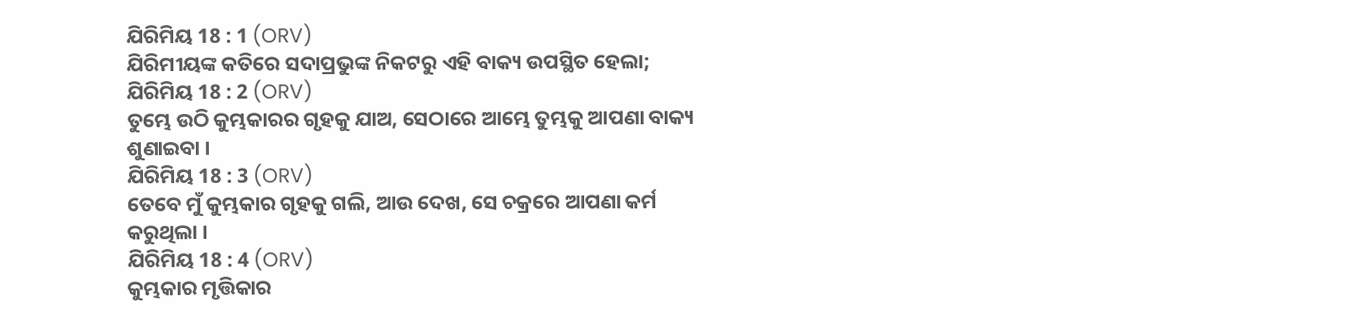ଯିରିମିୟ 18 : 1 (ORV)
ଯିରିମୀୟଙ୍କ କତିରେ ସଦାପ୍ରଭୁଙ୍କ ନିକଟରୁ ଏହି ବାକ୍ୟ ଉପସ୍ଥିତ ହେଲା;
ଯିରିମିୟ 18 : 2 (ORV)
ତୁମ୍ଭେ ଉଠି କୁମ୍ଭକାରର ଗୃହକୁ ଯାଅ, ସେଠାରେ ଆମ୍ଭେ ତୁମ୍ଭକୁ ଆପଣା ବାକ୍ୟ ଶୁଣାଇବା ।
ଯିରିମିୟ 18 : 3 (ORV)
ତେବେ ମୁଁ କୁମ୍ଭକାର ଗୃହକୁ ଗଲି, ଆଉ ଦେଖ, ସେ ଚକ୍ରରେ ଆପଣା କର୍ମ କରୁଥିଲା ।
ଯିରିମିୟ 18 : 4 (ORV)
କୁମ୍ଭକାର ମୃତ୍ତିକାର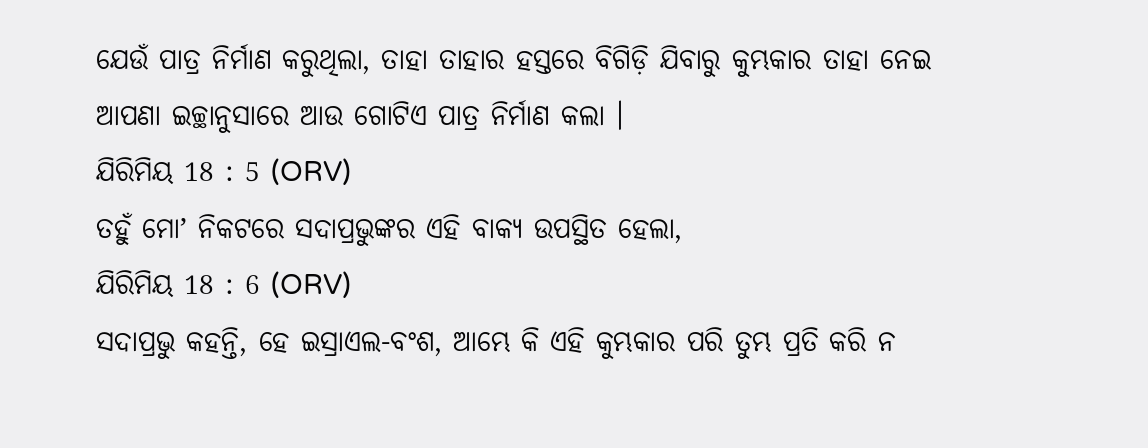ଯେଉଁ ପାତ୍ର ନିର୍ମାଣ କରୁଥିଲା, ତାହା ତାହାର ହସ୍ତରେ ବିଗିଡ଼ି ଯିବାରୁ କୁମ୍ଭକାର ତାହା ନେଇ ଆପଣା ଇଚ୍ଛାନୁସାରେ ଆଉ ଗୋଟିଏ ପାତ୍ର ନିର୍ମାଣ କଲା ।
ଯିରିମିୟ 18 : 5 (ORV)
ତହୁଁ ମୋʼ ନିକଟରେ ସଦାପ୍ରଭୁଙ୍କର ଏହି ବାକ୍ୟ ଉପସ୍ଥିତ ହେଲା,
ଯିରିମିୟ 18 : 6 (ORV)
ସଦାପ୍ରଭୁ କହନ୍ତି, ହେ ଇସ୍ରାଏଲ-ବଂଶ, ଆମ୍ଭେ କି ଏହି କୁମ୍ଭକାର ପରି ତୁମ୍ଭ ପ୍ରତି କରି ନ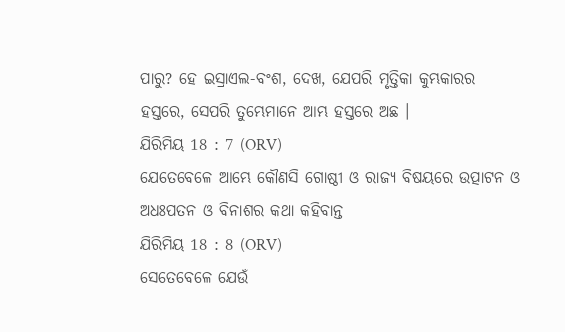ପାରୁ? ହେ ଇସ୍ରାଏଲ-ବଂଶ, ଦେଖ, ଯେପରି ମୃତ୍ତିକା କୁମ୍ଭକାରର ହସ୍ତରେ, ସେପରି ତୁମ୍ଭେମାନେ ଆମ୍ଭ ହସ୍ତରେ ଅଛ ।
ଯିରିମିୟ 18 : 7 (ORV)
ଯେତେବେଳେ ଆମ୍ଭେ କୌଣସି ଗୋଷ୍ଠୀ ଓ ରାଜ୍ୟ ବିଷୟରେ ଉତ୍ପାଟନ ଓ ଅଧଃପତନ ଓ ବିନାଶର କଥା କହିବାନ୍ତ
ଯିରିମିୟ 18 : 8 (ORV)
ସେତେବେଳେ ଯେଉଁ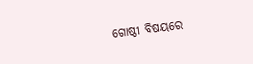ଗୋଷ୍ଠୀ ବିଷୟରେ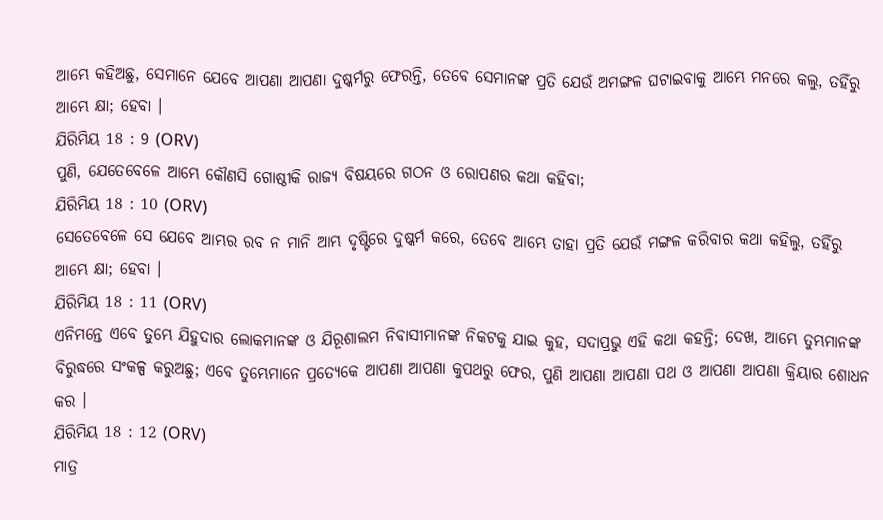ଆମ୍ଭେ କହିଅଛୁ, ସେମାନେ ଯେବେ ଆପଣା ଆପଣା ଦୁଷ୍କର୍ମରୁ ଫେରନ୍ତି, ତେବେ ସେମାନଙ୍କ ପ୍ରତି ଯେଉଁ ଅମଙ୍ଗଳ ଘଟାଇବାକୁ ଆମ୍ଭେ ମନରେ କଲୁ, ତହିଁରୁ ଆମ୍ଭେ କ୍ଷା; ହେବା ।
ଯିରିମିୟ 18 : 9 (ORV)
ପୁଣି, ଯେତେବେଳେ ଆମ୍ଭେ କୌଣସି ଗୋଷ୍ଠୀକି ରାଜ୍ୟ ବିଷୟରେ ଗଠନ ଓ ରୋପଣର କଥା କହିବା;
ଯିରିମିୟ 18 : 10 (ORV)
ସେତେବେଳେ ସେ ଯେବେ ଆମ୍ଭର ରବ ନ ମାନି ଆମ୍ଭ ଦୃଷ୍ଟିରେ ଦୁଷ୍କର୍ମ କରେ, ତେବେ ଆମ୍ଭେ ତାହା ପ୍ରତି ଯେଉଁ ମଙ୍ଗଳ କରିବାର କଥା କହିଲୁ, ତହିଁରୁ ଆମ୍ଭେ କ୍ଷା; ହେବା ।
ଯିରିମିୟ 18 : 11 (ORV)
ଏନିମନ୍ତେ ଏବେ ତୁମ୍ଭେ ଯିହୁଦାର ଲୋକମାନଙ୍କ ଓ ଯିରୂଶାଲମ ନିବାସୀମାନଙ୍କ ନିକଟକୁ ଯାଇ କୁହ, ସଦାପ୍ରଭୁ ଏହି କଥା କହନ୍ତି; ଦେଖ, ଆମ୍ଭେ ତୁମ୍ଭମାନଙ୍କ ବିରୁଦ୍ଧରେ ସଂକଳ୍ପ କରୁଅଛୁ; ଏବେ ତୁମ୍ଭେମାନେ ପ୍ରତ୍ୟେକେ ଆପଣା ଆପଣା କୁପଥରୁ ଫେର, ପୁଣି ଆପଣା ଆପଣା ପଥ ଓ ଆପଣା ଆପଣା କ୍ରିୟାର ଶୋଧନ କର ।
ଯିରିମିୟ 18 : 12 (ORV)
ମାତ୍ର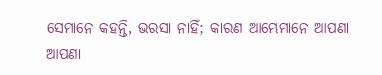ସେମାନେ କହନ୍ତି, ଭରସା ନାହିଁ; କାରଣ ଆମ୍ଭେମାନେ ଆପଣା ଆପଣା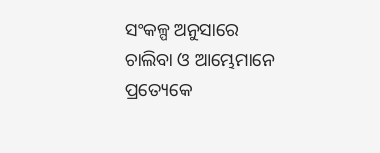ସଂକଳ୍ପ ଅନୁସାରେ ଚାଲିବା ଓ ଆମ୍ଭେମାନେ ପ୍ରତ୍ୟେକେ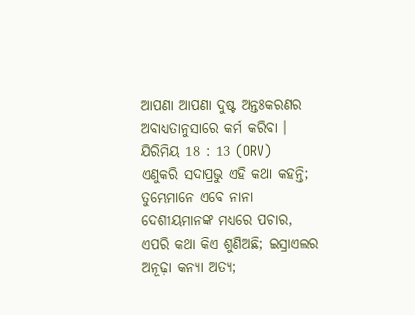ଆପଣା ଆପଣା ଦୁଷ୍ଟ ଅନ୍ତଃକରଣର ଅବାଧ୍ୟତାନୁସାରେ କର୍ମ କରିବା ।
ଯିରିମିୟ 18 : 13 (ORV)
ଏଣୁକରି ସଦାପ୍ରଭୁ ଏହି କଥା କହନ୍ତି; ତୁମ୍ଭେମାନେ ଏବେ ନାନା ଦେଶୀୟମାନଙ୍କ ମଧ୍ୟରେ ପଚାର, ଏପରି କଥା କିଏ ଶୁଣିଅଛି; ଇସ୍ରାଏଲର ଅନୂଢ଼ା କନ୍ୟା ଅତ୍ୟ;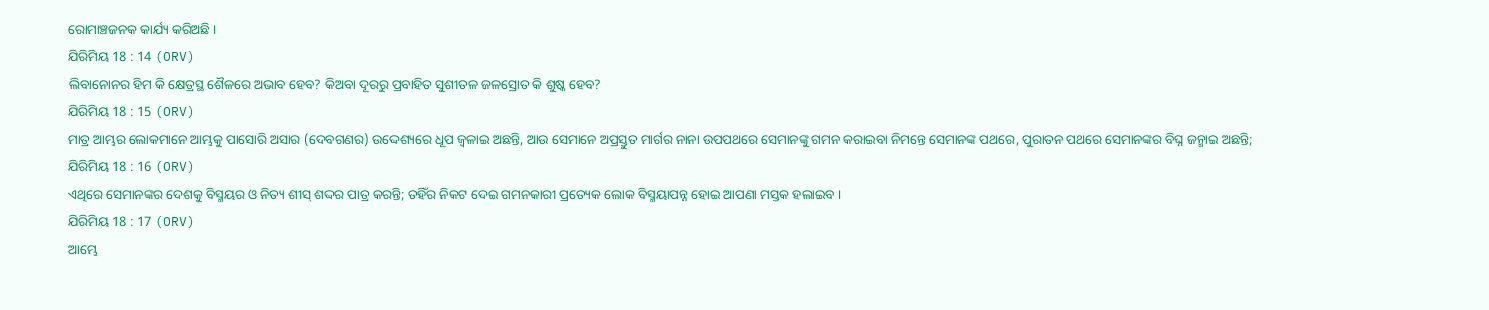ରୋମାଞ୍ଚଜନକ କାର୍ଯ୍ୟ କରିଅଛି ।
ଯିରିମିୟ 18 : 14 (ORV)
ଲିବାନୋନର ହିମ କି କ୍ଷେତ୍ରସ୍ଥ ଶୈଳରେ ଅଭାବ ହେବ? କିଅବା ଦୂରରୁ ପ୍ରବାହିତ ସୁଶୀତଳ ଜଳସ୍ରୋତ କି ଶୁଷ୍କ ହେବ?
ଯିରିମିୟ 18 : 15 (ORV)
ମାତ୍ର ଆମ୍ଭର ଲୋକମାନେ ଆମ୍ଭକୁ ପାସୋରି ଅସାର (ଦେବଗଣର) ଉଦ୍ଦେଶ୍ୟରେ ଧୂପ ଜ୍ଵଳାଇ ଅଛନ୍ତି, ଆଉ ସେମାନେ ଅପ୍ରସ୍ତୁତ ମାର୍ଗର ନାନା ଉପପଥରେ ସେମାନଙ୍କୁ ଗମନ କରାଇବା ନିମନ୍ତେ ସେମାନଙ୍କ ପଥରେ, ପୁରାତନ ପଥରେ ସେମାନଙ୍କର ବିଘ୍ନ ଜନ୍ମାଇ ଅଛନ୍ତି;
ଯିରିମିୟ 18 : 16 (ORV)
ଏଥିରେ ସେମାନଙ୍କର ଦେଶକୁ ବିସ୍ମୟର ଓ ନିତ୍ୟ ଶୀସ୍ ଶଦ୍ଦର ପାତ୍ର କରନ୍ତି; ତହିଁର ନିକଟ ଦେଇ ଗମନକାରୀ ପ୍ରତ୍ୟେକ ଲୋକ ବିସ୍ମୟାପନ୍ନ ହୋଇ ଆପଣା ମସ୍ତକ ହଲାଇବ ।
ଯିରିମିୟ 18 : 17 (ORV)
ଆମ୍ଭେ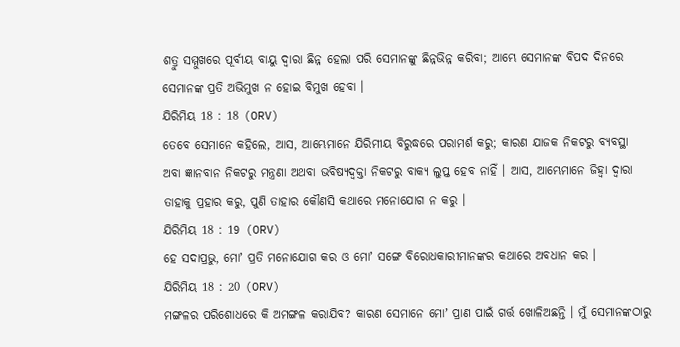ଶତ୍ରୁ ସମ୍ମୁଖରେ ପୂର୍ବୀୟ ବାୟୁ ଦ୍ଵାରା ଛିନ୍ନ ହେଲା ପରି ସେମାନଙ୍କୁ ଛିନ୍ନଭିନ୍ନ କରିବା; ଆମ୍ଭେ ସେମାନଙ୍କ ବିପଦ ଦିନରେ ସେମାନଙ୍କ ପ୍ରତି ଅଭିମୁଖ ନ ହୋଇ ବିମୁଖ ହେବା ।
ଯିରିମିୟ 18 : 18 (ORV)
ତେବେ ସେମାନେ କହିଲେ, ଆସ, ଆମ୍ଭେମାନେ ଯିରିମୀୟ ବିରୁଦ୍ଧରେ ପରାମର୍ଶ କରୁ; କାରଣ ଯାଜକ ନିକଟରୁ ବ୍ୟବସ୍ଥା ଅବା ଜ୍ଞାନବାନ ନିକଟରୁ ମନ୍ତ୍ରଣା ଅଥବା ଭବିଷ୍ୟଦ୍ବକ୍ତା ନିକଟରୁ ବାକ୍ୟ ଲୁପ୍ତ ହେବ ନାହିଁ । ଆସ, ଆମ୍ଭେମାନେ ଜିହ୍ଵା ଦ୍ଵାରା ତାହାକୁ ପ୍ରହାର କରୁ, ପୁଣି ତାହାର କୌଣସି କଥାରେ ମନୋଯୋଗ ନ କରୁ ।
ଯିରିମିୟ 18 : 19 (ORV)
ହେ ସଦାପ୍ରଭୁ, ମୋʼ ପ୍ରତି ମନୋଯୋଗ କର ଓ ମୋʼ ସଙ୍ଗେ ବିରୋଧକାରୀମାନଙ୍କର କଥାରେ ଅବଧାନ କର ।
ଯିରିମିୟ 18 : 20 (ORV)
ମଙ୍ଗଳର ପରିଶୋଧରେ କି ଅମଙ୍ଗଳ କରାଯିବ? କାରଣ ସେମାନେ ମୋʼ ପ୍ରାଣ ପାଇଁ ଗର୍ତ୍ତ ଖୋଳିଅଛନ୍ତି । ମୁଁ ସେମାନଙ୍କଠାରୁ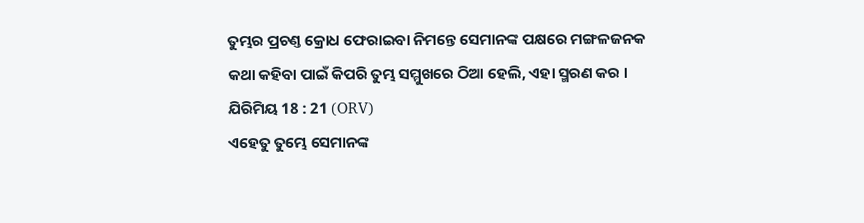ତୁମ୍ଭର ପ୍ରଚଣ୍ତ କ୍ରୋଧ ଫେରାଇବା ନିମନ୍ତେ ସେମାନଙ୍କ ପକ୍ଷରେ ମଙ୍ଗଳଜନକ କଥା କହିବା ପାଇଁ କିପରି ତୁମ୍ଭ ସମ୍ମୁଖରେ ଠିଆ ହେଲି, ଏହା ସ୍ମରଣ କର ।
ଯିରିମିୟ 18 : 21 (ORV)
ଏହେତୁ ତୁମ୍ଭେ ସେମାନଙ୍କ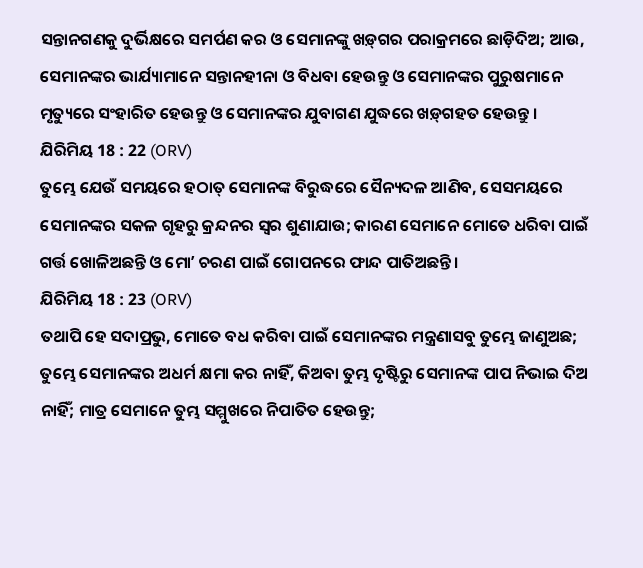ସନ୍ତାନଗଣକୁ ଦୁର୍ଭିକ୍ଷରେ ସମର୍ପଣ କର ଓ ସେମାନଙ୍କୁ ଖଡ଼୍‍ଗର ପରାକ୍ରମରେ ଛାଡ଼ିଦିଅ; ଆଉ, ସେମାନଙ୍କର ଭାର୍ଯ୍ୟାମାନେ ସନ୍ତାନହୀନା ଓ ବିଧବା ହେଉନ୍ତୁ ଓ ସେମାନଙ୍କର ପୁରୁଷମାନେ ମୃତ୍ୟୁରେ ସଂହାରିତ ହେଉନ୍ତୁ ଓ ସେମାନଙ୍କର ଯୁବାଗଣ ଯୁଦ୍ଧରେ ଖଡ଼୍‍ଗହତ ହେଉନ୍ତୁ ।
ଯିରିମିୟ 18 : 22 (ORV)
ତୁମ୍ଭେ ଯେଉଁ ସମୟରେ ହଠାତ୍ ସେମାନଙ୍କ ବିରୁଦ୍ଧରେ ସୈନ୍ୟଦଳ ଆଣିବ, ସେସମୟରେ ସେମାନଙ୍କର ସକଳ ଗୃହରୁ କ୍ରନ୍ଦନର ସ୍ଵର ଶୁଣାଯାଉ; କାରଣ ସେମାନେ ମୋତେ ଧରିବା ପାଇଁ ଗର୍ତ୍ତ ଖୋଳିଅଛନ୍ତି ଓ ମୋʼ ଚରଣ ପାଇଁ ଗୋପନରେ ଫାନ୍ଦ ପାତିଅଛନ୍ତି ।
ଯିରିମିୟ 18 : 23 (ORV)
ତଥାପି ହେ ସଦାପ୍ରଭୁ, ମୋତେ ବଧ କରିବା ପାଇଁ ସେମାନଙ୍କର ମନ୍ତ୍ରଣାସବୁ ତୁମ୍ଭେ ଜାଣୁଅଛ; ତୁମ୍ଭେ ସେମାନଙ୍କର ଅଧର୍ମ କ୍ଷମା କର ନାହିଁ, କିଅବା ତୁମ୍ଭ ଦୃଷ୍ଟିରୁ ସେମାନଙ୍କ ପାପ ନିଭାଇ ଦିଅ ନାହିଁ; ମାତ୍ର ସେମାନେ ତୁମ୍ଭ ସମ୍ମୁଖରେ ନିପାତିତ ହେଉନ୍ତୁ;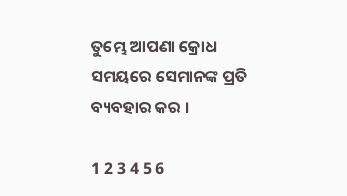ତୁମ୍ଭେ ଆପଣା କ୍ରୋଧ ସମୟରେ ସେମାନଙ୍କ ପ୍ରତି ବ୍ୟବହାର କର ।

1 2 3 4 5 6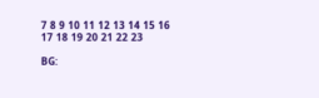7 8 9 10 11 12 13 14 15 16 17 18 19 20 21 22 23

BG: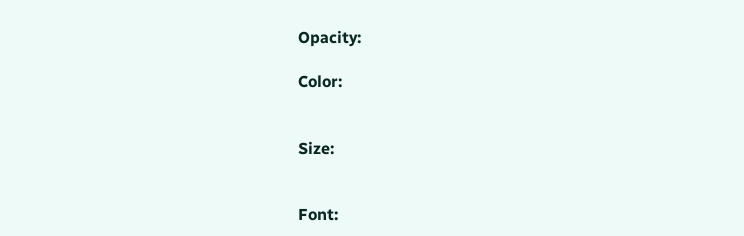Opacity:

Color:


Size:


Font: